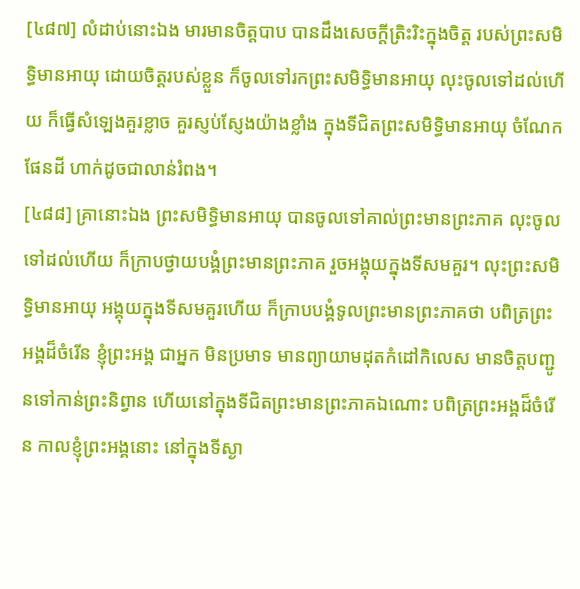[៤៨៧] លំដាប់នោះឯង មារមានចិត្តបាប បានដឹងសេចក្តីត្រិះរិះក្នុងចិត្ត របស់ព្រះសមិទ្ធិមានអាយុ ដោយចិត្តរបស់ខ្លួន ក៏ចូលទៅរកព្រះសមិទ្ធិមានអាយុ លុះចូលទៅដល់ហើយ ក៏ធ្វើសំឡេងគួរខ្លាច គួរស្ញប់ស្ញែងយ៉ាងខ្លាំង ក្នុងទីជិតព្រះសមិទ្ធិមានអាយុ ចំណែកផែនដី ហាក់ដូចជាលាន់រំពង។
[៤៨៨] គ្រានោះឯង ព្រះសមិទ្ធិមានអាយុ បានចូលទៅគាល់ព្រះមានព្រះភាគ លុះចូលទៅដល់ហើយ ក៏ក្រាបថ្វាយបង្គំព្រះមានព្រះភាគ រួចអង្គុយក្នុងទីសមគួរ។ លុះព្រះសមិទ្ធិមានអាយុ អង្គុយក្នុងទីសមគួរហើយ ក៏ក្រាបបង្គំទូលព្រះមានព្រះភាគថា បពិត្រព្រះអង្គដ៏ចំរើន ខ្ញុំព្រះអង្គ ជាអ្នក មិនប្រមាទ មានព្យាយាមដុតកំដៅកិលេស មានចិត្តបញ្ជូនទៅកាន់ព្រះនិព្វាន ហើយនៅក្នុងទីជិតព្រះមានព្រះភាគឯណោះ បពិត្រព្រះអង្គដ៏ចំរើន កាលខ្ញុំព្រះអង្គនោះ នៅក្នុងទីស្ងា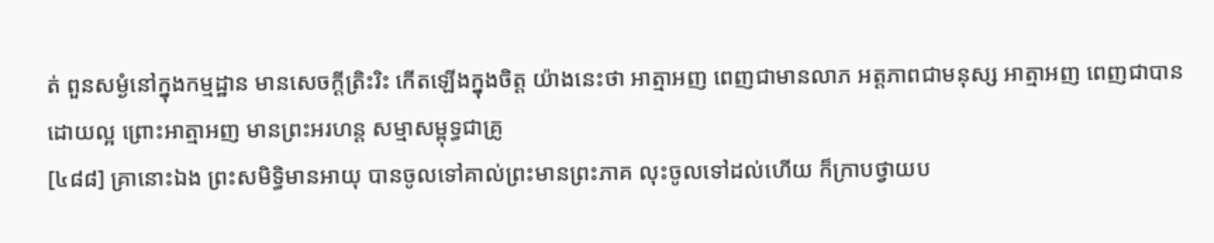ត់ ពួនសម្ងំនៅក្នុងកម្មដ្ឋាន មានសេចក្តីត្រិះរិះ កើតឡើងក្នុងចិត្ត យ៉ាងនេះថា អាត្មាអញ ពេញជាមានលាភ អត្តភាពជាមនុស្ស អាត្មាអញ ពេញជាបានដោយល្អ ព្រោះអាត្មាអញ មានព្រះអរហន្ត សម្មាសម្ពុទ្ធជាគ្រូ
[៤៨៨] គ្រានោះឯង ព្រះសមិទ្ធិមានអាយុ បានចូលទៅគាល់ព្រះមានព្រះភាគ លុះចូលទៅដល់ហើយ ក៏ក្រាបថ្វាយប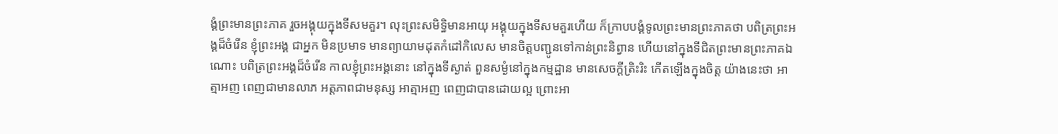ង្គំព្រះមានព្រះភាគ រួចអង្គុយក្នុងទីសមគួរ។ លុះព្រះសមិទ្ធិមានអាយុ អង្គុយក្នុងទីសមគួរហើយ ក៏ក្រាបបង្គំទូលព្រះមានព្រះភាគថា បពិត្រព្រះអង្គដ៏ចំរើន ខ្ញុំព្រះអង្គ ជាអ្នក មិនប្រមាទ មានព្យាយាមដុតកំដៅកិលេស មានចិត្តបញ្ជូនទៅកាន់ព្រះនិព្វាន ហើយនៅក្នុងទីជិតព្រះមានព្រះភាគឯណោះ បពិត្រព្រះអង្គដ៏ចំរើន កាលខ្ញុំព្រះអង្គនោះ នៅក្នុងទីស្ងាត់ ពួនសម្ងំនៅក្នុងកម្មដ្ឋាន មានសេចក្តីត្រិះរិះ កើតឡើងក្នុងចិត្ត យ៉ាងនេះថា អាត្មាអញ ពេញជាមានលាភ អត្តភាពជាមនុស្ស អាត្មាអញ ពេញជាបានដោយល្អ ព្រោះអា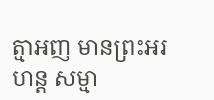ត្មាអញ មានព្រះអរហន្ត សម្មា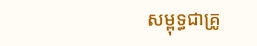សម្ពុទ្ធជាគ្រូ